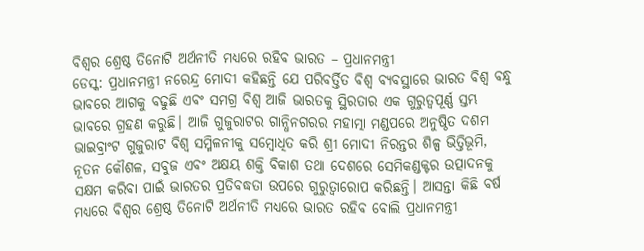ବିଶ୍ୱର ଶ୍ରେଷ୍ଠ ତିନୋଟି ଅର୍ଥନୀତି ମଧ୍ୟରେ ରହିବ ଭାରତ – ପ୍ରଧାନମନ୍ତ୍ରୀ
ଡେସ୍କ: ପ୍ରଧାନମନ୍ତ୍ରୀ ନରେନ୍ଦ୍ର ମୋଦୀ କହିଛନ୍ତି ଯେ ପରିବର୍ତ୍ତିତ ବିଶ୍ୱ ବ୍ୟବସ୍ଥାରେ ଭାରତ ବିଶ୍ୱ ବନ୍ଧୁ ଭାବରେ ଆଗକୁ ବଢୁଛି ଏବଂ ସମଗ୍ର ବିଶ୍ୱ ଆଜି ଭାରତକୁ ସ୍ଥିରତାର ଏକ ଗୁରୁତ୍ୱପୂର୍ଣ୍ଣ ସ୍ତମ୍ଭ ଭାବରେ ଗ୍ରହଣ କରୁଛି। ଆଜି ଗୁଜୁରାଟର ଗାନ୍ଧିନଗରର ମହାତ୍ମା ମଣ୍ଡପରେ ଅନୁଷ୍ଠିତ ଦଶମ ଭାଇବ୍ରାଂଟ ଗୁଜୁରାଟ ବିଶ୍ୱ ସମ୍ମିଳନୀକୁ ସମ୍ବୋଧିତ କରି ଶ୍ରୀ ମୋଦୀ ନିରନ୍ତର ଶିଳ୍ପ ଭିତ୍ତିଭୂମି, ନୂତନ କୌଶଳ, ସବୁଜ ଏବଂ ଅକ୍ଷୟ ଶକ୍ତି ବିକାଶ ତଥା ଦେଶରେ ସେମିକଣ୍ଡକ୍ଟର ଉତ୍ପାଦନକୁ ସକ୍ଷମ କରିବା ପାଇଁ ଭାରତର ପ୍ରତିବଦ୍ଧତା ଉପରେ ଗୁରୁତ୍ୱାରୋପ କରିଛନ୍ତି। ଆସନ୍ତା କିଛି ବର୍ଷ ମଧ୍ୟରେ ବିଶ୍ୱର ଶ୍ରେଷ୍ଠ ତିନୋଟି ଅର୍ଥନୀତି ମଧ୍ୟରେ ଭାରତ ରହିବ ବୋଲି ପ୍ରଧାନମନ୍ତ୍ରୀ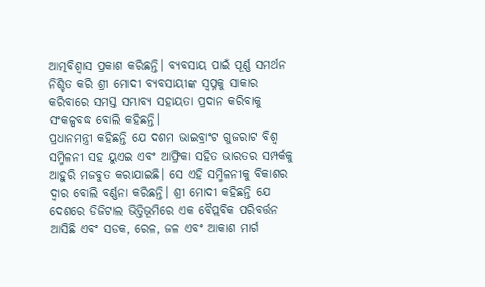ଆତ୍ମବିଶ୍ୱାସ ପ୍ରକାଶ କରିଛନ୍ତି। ବ୍ୟବସାୟ ପାଇଁ ପୂର୍ଣ୍ଣ ସମର୍ଥନ ନିଶ୍ଚିତ କରି ଶ୍ରୀ ମୋଦୀ ବ୍ୟବସାୟୀଙ୍କ ସ୍ୱପ୍ନକୁ ସାକାର କରିବାରେ ସମସ୍ତ ସମ୍ଭାବ୍ୟ ସହାୟତା ପ୍ରଦାନ କରିବାକୁ ସଂକଳ୍ପବଦ୍ଧ ବୋଲି କହିଛନ୍ତି।
ପ୍ରଧାନମନ୍ତ୍ରୀ କହିଛନ୍ତି ଯେ ଦଶମ ଭାଇବ୍ରାଂଟ ଗୁଜରାଟ ବିଶ୍ୱ ସମ୍ମିଳନୀ ସହ ୟୁଏଇ ଏବଂ ଆଫ୍ରିକା ସହିତ ଭାରତର ସମ୍ପର୍କକୁ ଆହୁରି ମଜବୁତ କରାଯାଇଛି। ସେ ଏହି ସମ୍ମିଳନୀକୁ ବିକାଶର ଦ୍ୱାର ବୋଲି ବର୍ଣ୍ଣନା କରିଛନ୍ତି। ଶ୍ରୀ ମୋଦୀ କହିଛନ୍ତି ଯେ ଦେଶରେ ଡିଜିଟାଲ ଭିତ୍ତିଭୂମିରେ ଏକ ବୈପ୍ଲବିକ ପରିବର୍ତ୍ତନ ଆସିଛି ଏବଂ ସଡକ, ରେଳ, ଜଳ ଏବଂ ଆକାଶ ମାର୍ଗ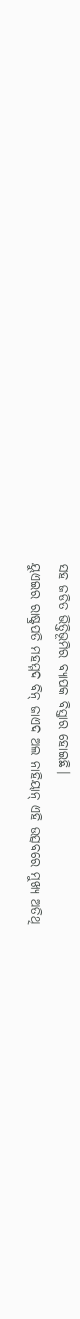ସହ ଜଡିତ ଭିତ୍ତିଭୂମିର ବ୍ୟାପକ ବିସ୍ତାର ହୋଇଛି।
ୟୁଏଇର ରାଷ୍ଟ୍ରପତି ମହମ୍ମଦ ବିନ୍ ଜାଏଦ ଅଲ ନାହିୟାନ୍ ଏହି ଉତ୍ସବରେ ମୁଖ୍ୟ ଅତିଥି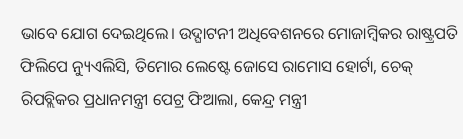ଭାବେ ଯୋଗ ଦେଇଥିଲେ। ଉଦ୍ଘାଟନୀ ଅଧିବେଶନରେ ମୋଜାମ୍ବିକର ରାଷ୍ଟ୍ରପତି ଫିଲିପେ ନ୍ୟୁଏଲିସି, ତିମୋର ଲେଷ୍ଟେ ଜୋସେ ରାମୋସ ହୋର୍ଟା, ଚେକ୍ ରିପବ୍ଲିକର ପ୍ରଧାନମନ୍ତ୍ରୀ ପେଟ୍ର ଫିଆଲା, କେନ୍ଦ୍ର ମନ୍ତ୍ରୀ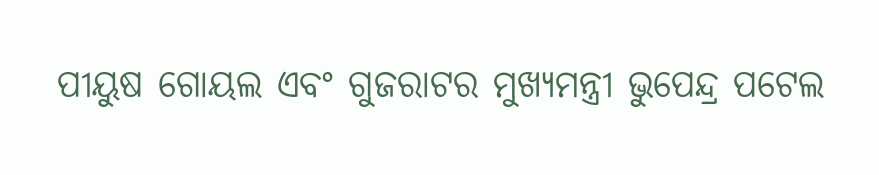ପୀୟୁଷ ଗୋୟଲ ଏବଂ ଗୁଜରାଟର ମୁଖ୍ୟମନ୍ତ୍ରୀ ଭୁପେନ୍ଦ୍ର ପଟେଲ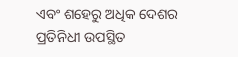ଏବଂ ଶହେରୁ ଅଧିକ ଦେଶର ପ୍ରତିନିଧୀ ଉପସ୍ଥିତ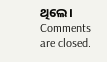ଥିଲେ।
Comments are closed.